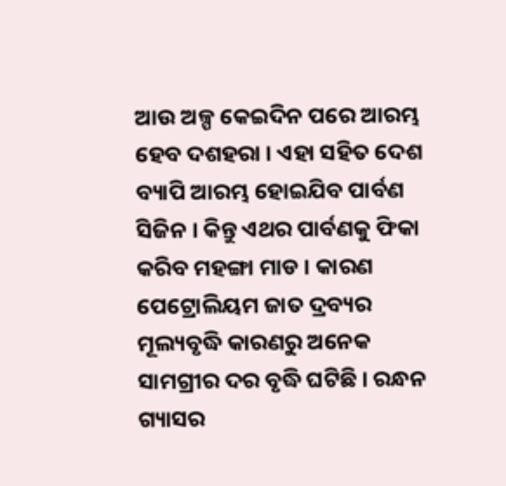ଆଉ ଅଳ୍ପ କେଇଦିନ ପରେ ଆରମ୍ଭ ହେବ ଦଶହରା । ଏହା ସହିତ ଦେଶ ବ୍ୟାପି ଆରମ୍ଭ ହୋଇଯିବ ପାର୍ବଣ ସିଜିନ । କିନ୍ତୁ ଏଥର ପାର୍ବଣକୁ ଫିକା କରିବ ମହଙ୍ଗା ମାଡ । କାରଣ ପେଟ୍ରୋଲିୟମ ଜାତ ଦ୍ରବ୍ୟର ମୂଲ୍ୟବୃଦ୍ଧି କାରଣରୁ ଅନେକ ସାମଗ୍ରୀର ଦର ବୃଦ୍ଧି ଘଟିଛି । ରନ୍ଧନ ଗ୍ୟାସର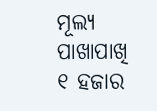ମୂଲ୍ୟ ପାଖାପାଖି ୧ ହଜାର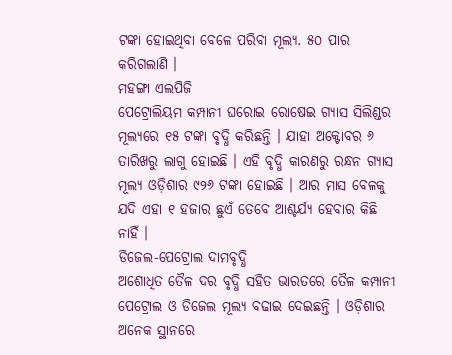ଟଙ୍କା ହୋଇଥିବା ବେଳେ ପରିବା ମୂଲ୍ୟ. ୫୦ ପାର କରିଗଲାଣି ।
ମହଙ୍ଗା ଏଲପିଜି
ପେଟ୍ରୋଲିୟମ କମ୍ପାନୀ ଘରୋଇ ରୋଷେଇ ଗ୍ୟାସ ସିଲିଣ୍ଡର ମୂଲ୍ୟରେ ୧୫ ଟଙ୍କା ବୃଦ୍ଧି କରିଛନ୍ତି । ଯାହା ଅକ୍ଟୋବର ୬ ତାରିଖରୁ ଲାଗୁ ହୋଇଛି । ଏହି ବୃଦ୍ଧି କାରଣରୁ ରନ୍ଧନ ଗ୍ୟାସ ମୂଲ୍ୟ ଓଡ଼ିଶାର ୯୨୬ ଟଙ୍କା ହୋଇଛି । ଆର ମାସ ବେଳକୁ ଯଦି ଏହା ୧ ହଜାର ଛୁଏଁ ତେବେ ଆଶ୍ଚର୍ଯ୍ୟ ହେବାର କିଛି ନାହିଁ ।
ଡିଜେଲ-ପେଟ୍ରୋଲ ଦାମବୃଦ୍ଧି
ଅଶୋଧିତ ତୈଳ ଦର ବୃଦ୍ଧି ସହିତ ଭାରତରେ ତୈଳ କମ୍ପାନୀ ପେଟ୍ରୋଲ ଓ ଡିଜେଲ ମୂଲ୍ୟ ବଢାଇ ଦେଇଛନ୍ତି । ଓଡ଼ିଶାର ଅନେକ ସ୍ଥାନରେ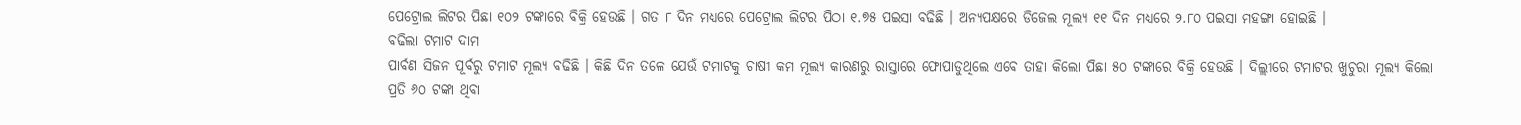ପେଟ୍ରୋଲ ଲିଟର ପିଛା ୧୦୨ ଟଙ୍କାରେ ବିକ୍ରି ହେଉଛି । ଗତ ୮ ଦିନ ମଧ୍ୟରେ ପେଟ୍ରୋଲ ଲିଟର ପିଠା ୧.୭୫ ପଇସା ବଢିଛି । ଅନ୍ୟପକ୍ଷରେ ଡିଜେଲ ମୂଲ୍ୟ ୧୧ ଦିନ ମଧ୍ୟରେ ୨.୮୦ ପଇସା ମହଙ୍ଗା ହୋଇଛି ।
ବଢିଲା ଟମାଟ ଦାମ
ପାର୍ବଣ ସିଜନ ପୂର୍ବରୁ ଟମାଟ ମୂଲ୍ୟ ବଢିଛି । କିଛି ଦିନ ତଳେ ଯେଉଁ ଟମାଟକୁ ଚାଷୀ କମ ମୂଲ୍ୟ କାରଣରୁ ରାସ୍ତାରେ ଫୋପାଡୁଥିଲେ ଏବେ ତାହା କିଲୋ ପିଛା ୫୦ ଟଙ୍କାରେ ବିକ୍ରି ହେଉଛି । ଦିଲ୍ଲୀରେ ଟମାଟର ଖୁଚୁରା ମୂଲ୍ୟ କିଲୋ ପ୍ରତି ୬୦ ଟଙ୍କା ଥିବା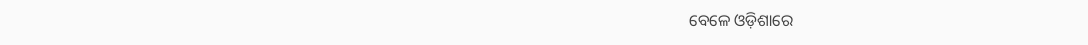ବେଳେ ଓଡ଼ିଶାରେ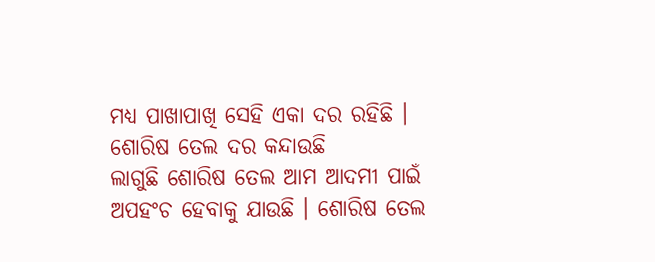ମଧ୍ୟ ପାଖାପାଖି ସେହି ଏକା ଦର ରହିଛି ।
ଶୋରିଷ ତେଲ ଦର କନ୍ଦାଉଛି
ଲାଗୁଛି ଶୋରିଷ ତେଲ ଆମ ଆଦମୀ ପାଇଁ ଅପହଂଚ ହେବାକୁ ଯାଉଛି । ଶୋରିଷ ତେଲ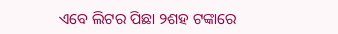ଏବେ ଲିଟର ପିଛା ୨ଶହ ଟଙ୍କାରେ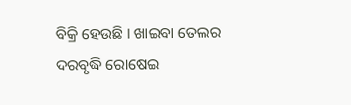ବିକ୍ରି ହେଉଛି । ଖାଇବା ତେଲର ଦରବୃଦ୍ଧି ରୋଷେଇ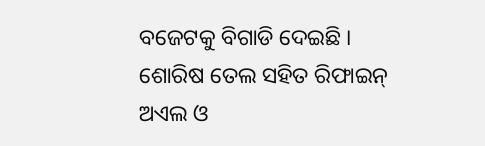ବଜେଟକୁ ବିଗାଡି ଦେଇଛି । ଶୋରିଷ ତେଲ ସହିତ ରିଫାଇନ୍ ଅଏଲ ଓ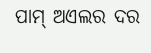ପାମ୍ ଅଏଲର ଦର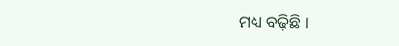ମଧ୍ୟ ବଢ଼ିଛି ।